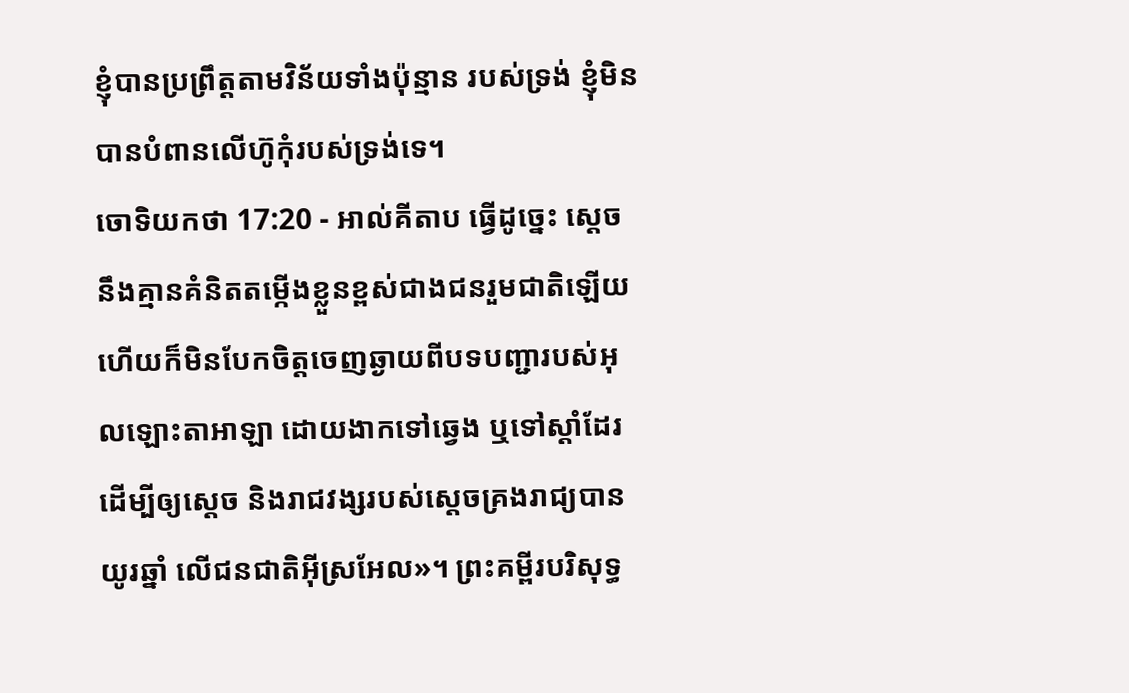ខ្ញុំបានប្រព្រឹត្តតាមវិន័យទាំងប៉ុន្មាន របស់ទ្រង់ ខ្ញុំមិនបានបំពានលើហ៊ូកុំរបស់ទ្រង់ទេ។
ចោទិយកថា 17:20 - អាល់គីតាប ធ្វើដូច្នេះ ស្តេចនឹងគ្មានគំនិតតម្កើងខ្លួនខ្ពស់ជាងជនរួមជាតិឡើយ ហើយក៏មិនបែកចិត្តចេញឆ្ងាយពីបទបញ្ជារបស់អុលឡោះតាអាឡា ដោយងាកទៅឆ្វេង ឬទៅស្តាំដែរ ដើម្បីឲ្យស្តេច និងរាជវង្សរបស់ស្តេចគ្រងរាជ្យបានយូរឆ្នាំ លើជនជាតិអ៊ីស្រអែល»។ ព្រះគម្ពីរបរិសុទ្ធ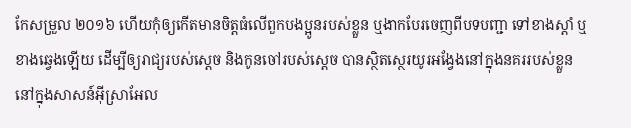កែសម្រួល ២០១៦ ហើយកុំឲ្យកើតមានចិត្តធំលើពួកបងប្អូនរបស់ខ្លួន ឬងាកបែរចេញពីបទបញ្ជា ទៅខាងស្តាំ ឬខាងឆ្វេងឡើយ ដើម្បីឲ្យរាជ្យរបស់ស្ដេច និងកូនចៅរបស់ស្ដេច បានស្ថិតស្ថេរយូរអង្វែងនៅក្នុងនគររបស់ខ្លួន នៅក្នុងសាសន៍អ៊ីស្រាអែល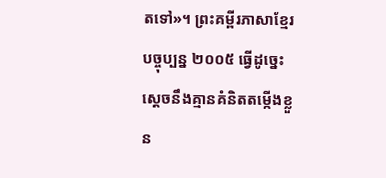តទៅ»។ ព្រះគម្ពីរភាសាខ្មែរបច្ចុប្បន្ន ២០០៥ ធ្វើដូច្នេះ ស្ដេចនឹងគ្មានគំនិតតម្កើងខ្លួន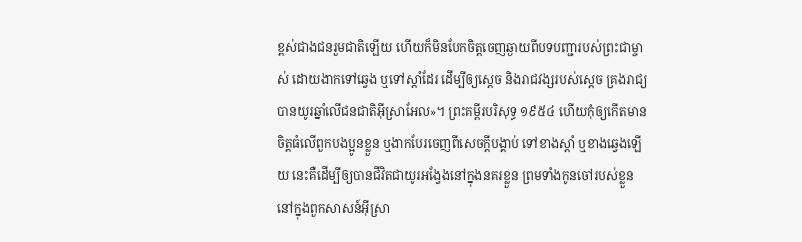ខ្ពស់ជាងជនរួមជាតិឡើយ ហើយក៏មិនបែកចិត្តចេញឆ្ងាយពីបទបញ្ជារបស់ព្រះជាម្ចាស់ ដោយងាកទៅឆ្វេង ឬទៅស្ដាំដែរ ដើម្បីឲ្យស្ដេច និងរាជវង្សរបស់ស្ដេច គ្រងរាជ្យបានយូរឆ្នាំលើជនជាតិអ៊ីស្រាអែល»។ ព្រះគម្ពីរបរិសុទ្ធ ១៩៥៤ ហើយកុំឲ្យកើតមានចិត្តធំលើពួកបងប្អូនខ្លួន ឬងាកបែរចេញពីសេចក្ដីបង្គាប់ ទៅខាងស្តាំ ឬខាងឆ្វេងឡើយ នេះគឺដើម្បីឲ្យបានជីវិតជាយូរអង្វែងនៅក្នុងនគរខ្លួន ព្រមទាំងកូនចៅរបស់ខ្លួន នៅក្នុងពួកសាសន៍អ៊ីស្រា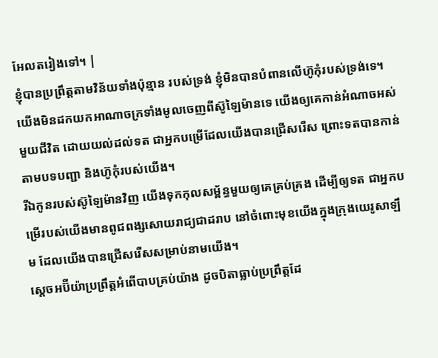អែលតរៀងទៅ។ |
ខ្ញុំបានប្រព្រឹត្តតាមវិន័យទាំងប៉ុន្មាន របស់ទ្រង់ ខ្ញុំមិនបានបំពានលើហ៊ូកុំរបស់ទ្រង់ទេ។
យើងមិនដកយកអាណាចក្រទាំងមូលចេញពីស៊ូឡៃម៉ានទេ យើងឲ្យគេកាន់អំណាចអស់មួយជីវិត ដោយយល់ដល់ទត ជាអ្នកបម្រើដែលយើងបានជ្រើសរើស ព្រោះទតបានកាន់តាមបទបញ្ជា និងហ៊ូកុំរបស់យើង។
រីឯកូនរបស់ស៊ូឡៃម៉ានវិញ យើងទុកកុលសម្ព័ន្ធមួយឲ្យគេគ្រប់គ្រង ដើម្បីឲ្យទត ជាអ្នកបម្រើរបស់យើងមានពូជពង្សសោយរាជ្យជាដរាប នៅចំពោះមុខយើងក្នុងក្រុងយេរូសាឡឹម ដែលយើងបានជ្រើសរើសសម្រាប់នាមយើង។
ស្តេចអប៊ីយ៉ាប្រព្រឹត្តអំពើបាបគ្រប់យ៉ាង ដូចបិតាធ្លាប់ប្រព្រឹត្តដែ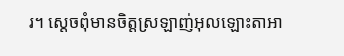រ។ ស្តេចពុំមានចិត្តស្រឡាញ់អុលឡោះតាអា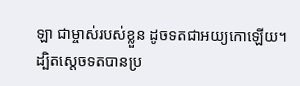ឡា ជាម្ចាស់របស់ខ្លួន ដូចទតជាអយ្យកោឡើយ។
ដ្បិតស្តេចទតបានប្រ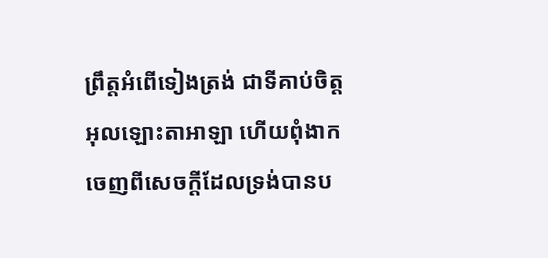ព្រឹត្តអំពើទៀងត្រង់ ជាទីគាប់ចិត្តអុលឡោះតាអាឡា ហើយពុំងាកចេញពីសេចក្តីដែលទ្រង់បានប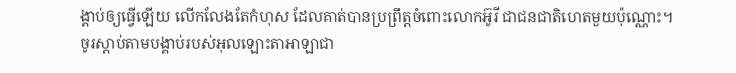ង្គាប់ឲ្យធ្វើឡើយ លើកលែងតែកំហុស ដែលគាត់បានប្រព្រឹត្តចំពោះលោកអ៊ូរី ជាជនជាតិហេតមួយប៉ុណ្ណោះ។
ចូរស្តាប់តាមបង្គាប់របស់អុលឡោះតាអាឡាជា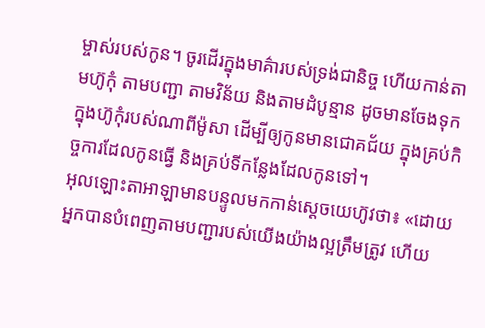ម្ចាស់របស់កូន។ ចូរដើរក្នុងមាគ៌ារបស់ទ្រង់ជានិច្ច ហើយកាន់តាមហ៊ូកុំ តាមបញ្ជា តាមវិន័យ និងតាមដំបូន្មាន ដូចមានចែងទុកក្នុងហ៊ូកុំរបស់ណាពីម៉ូសា ដើម្បីឲ្យកូនមានជោគជ័យ ក្នុងគ្រប់កិច្ចការដែលកូនធ្វើ និងគ្រប់ទីកន្លែងដែលកូនទៅ។
អុលឡោះតាអាឡាមានបន្ទូលមកកាន់ស្តេចយេហ៊ូវថា៖ «ដោយអ្នកបានបំពេញតាមបញ្ជារបស់យើងយ៉ាងល្អត្រឹមត្រូវ ហើយ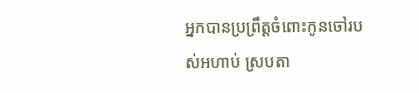អ្នកបានប្រព្រឹត្តចំពោះកូនចៅរបស់អហាប់ ស្របតា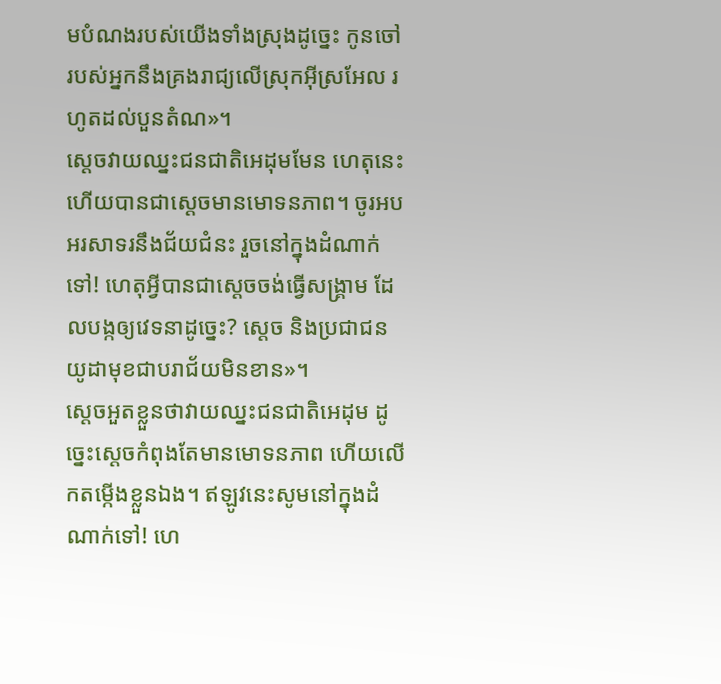មបំណងរបស់យើងទាំងស្រុងដូច្នេះ កូនចៅរបស់អ្នកនឹងគ្រងរាជ្យលើស្រុកអ៊ីស្រអែល រហូតដល់បួនតំណ»។
ស្តេចវាយឈ្នះជនជាតិអេដុមមែន ហេតុនេះហើយបានជាស្តេចមានមោទនភាព។ ចូរអបអរសាទរនឹងជ័យជំនះ រួចនៅក្នុងដំណាក់ទៅ! ហេតុអ្វីបានជាស្តេចចង់ធ្វើសង្គ្រាម ដែលបង្កឲ្យវេទនាដូច្នេះ? ស្តេច និងប្រជាជនយូដាមុខជាបរាជ័យមិនខាន»។
ស្តេចអួតខ្លួនថាវាយឈ្នះជនជាតិអេដុម ដូច្នេះស្តេចកំពុងតែមានមោទនភាព ហើយលើកតម្កើងខ្លួនឯង។ ឥឡូវនេះសូមនៅក្នុងដំណាក់ទៅ! ហេ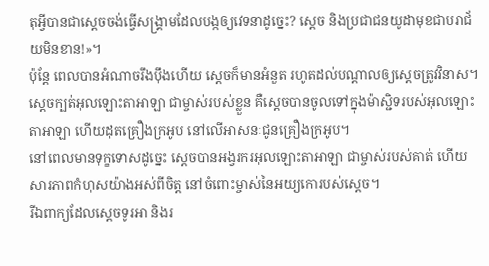តុអ្វីបានជាស្តេចចង់ធ្វើសង្គ្រាមដែលបង្កឲ្យវេទនាដូច្នេះ? ស្តេច និងប្រជាជនយូដាមុខជាបរាជ័យមិនខាន!»។
ប៉ុន្តែ ពេលបានអំណាចរឹងប៉ឹងហើយ ស្តេចក៏មានអំនួត រហូតដល់បណ្តាលឲ្យស្តេចត្រូវវិនាស។ ស្តេចក្បត់អុលឡោះតាអាឡា ជាម្ចាស់របស់ខ្លួន គឺស្តេចបានចូលទៅក្នុងម៉ាស្ជិទរបស់អុលឡោះតាអាឡា ហើយដុតគ្រឿងក្រអូប នៅលើអាសនៈជូនគ្រឿងក្រអូប។
នៅពេលមានទុក្ខទោសដូច្នេះ ស្តេចបានអង្វរករអុលឡោះតាអាឡា ជាម្ចាស់របស់គាត់ ហើយសារភាពកំហុសយ៉ាងអស់ពីចិត្ត នៅចំពោះម្ចាស់នៃអយ្យកោរបស់ស្តេច។
រីឯពាក្យដែលស្តេចទូរអា និងរ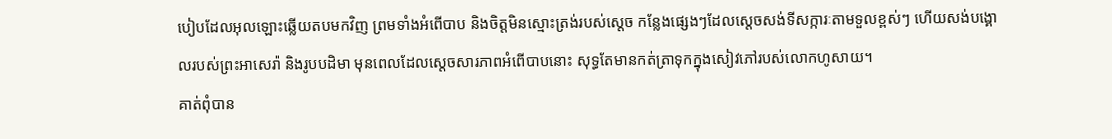បៀបដែលអុលឡោះឆ្លើយតបមកវិញ ព្រមទាំងអំពើបាប និងចិត្តមិនស្មោះត្រង់របស់ស្តេច កន្លែងផ្សេងៗដែលស្តេចសង់ទីសក្ការៈតាមទួលខ្ពស់ៗ ហើយសង់បង្គោលរបស់ព្រះអាសេរ៉ា និងរូបបដិមា មុនពេលដែលស្តេចសារភាពអំពើបាបនោះ សុទ្ធតែមានកត់ត្រាទុកក្នុងសៀវភៅរបស់លោកហូសាយ។
គាត់ពុំបាន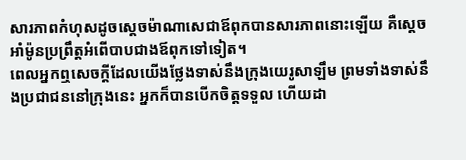សារភាពកំហុសដូចស្តេចម៉ាណាសេជាឪពុកបានសារភាពនោះឡើយ គឺស្តេចអាំម៉ូនប្រព្រឹត្តអំពើបាបជាងឪពុកទៅទៀត។
ពេលអ្នកឮសេចក្តីដែលយើងថ្លែងទាស់នឹងក្រុងយេរូសាឡឹម ព្រមទាំងទាស់នឹងប្រជាជននៅក្រុងនេះ អ្នកក៏បានបើកចិត្តទទួល ហើយដា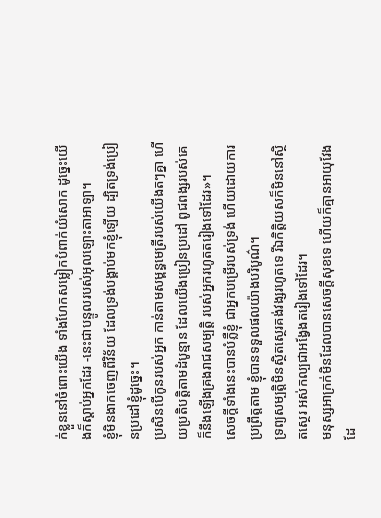ក់ខ្លួននៅចំពោះយើង ទាំងហែកសម្លៀកបំពាក់យំសោក ដូច្នេះយើងក៏ស្តាប់អ្នកដែរ -នេះជាបន្ទូលរបស់អុលឡោះតាអាឡា។
ខ្ញុំមិនងាកចេញពីវិន័យ ដែលទ្រង់បង្គាប់មកខ្ញុំឡើយ ដ្បិតទ្រង់ប្រៀនប្រដៅខ្ញុំដូច្នេះ។
ប្រសិនបើកូនរបស់អ្នក កាន់តាមសម្ពន្ធមេត្រីរបស់យើងតៗគ្នា ហើយប្រតិបត្តិតាមដំបូន្មាន ដែលយើងប្រៀនប្រដៅ ពូជពង្សរបស់គេក៏នឹងឡើងគ្រងរាជសម្បត្តិ របស់អ្នករហូតតរៀងទៅដែរ»។
សេចក្ដីទាំងនេះបានបំភ្លឺខ្ញុំ ជាអ្នកបម្រើរបស់ទ្រង់ ហើយដោយការប្រព្រឹត្តតាម ខ្ញុំបានទទួលផលយ៉ាងបរិបូណ៌។
ទ្រព្យសម្បត្តិមិនស្ថិតស្ថេរគង់វង្សរហូតទេ រីឯកិត្តិយសក៏មិននៅស្ថិតស្ថេរ អស់កល្បជាអង្វែងតរៀងទៅដែរ។
មនុស្សអាក្រក់មិនដែលបានសេចក្ដីសុខទេ ហើយក៏គ្មានអាយុវែងដែ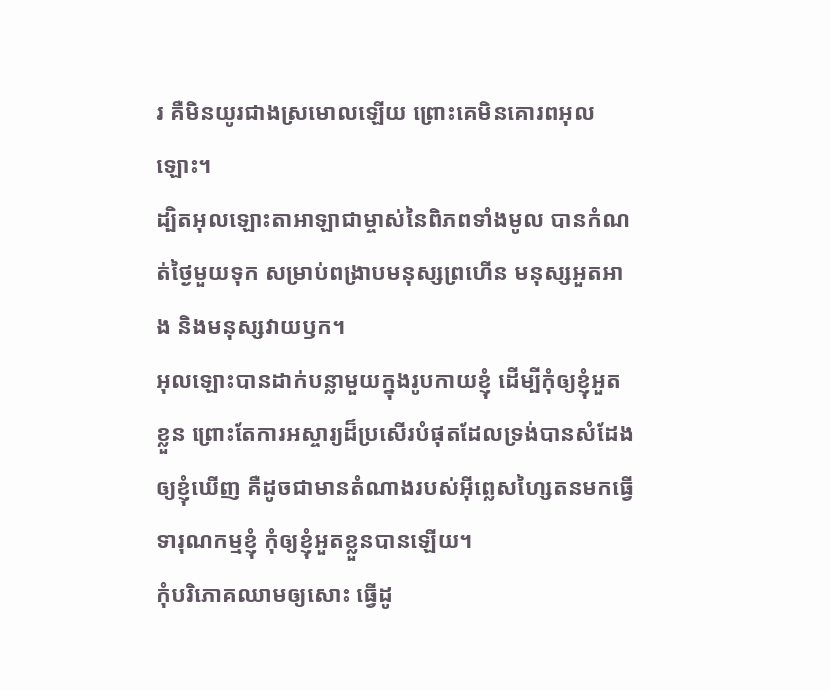រ គឺមិនយូរជាងស្រមោលឡើយ ព្រោះគេមិនគោរពអុលឡោះ។
ដ្បិតអុលឡោះតាអាឡាជាម្ចាស់នៃពិភពទាំងមូល បានកំណត់ថ្ងៃមួយទុក សម្រាប់ពង្រាបមនុស្សព្រហើន មនុស្សអួតអាង និងមនុស្សវាយឫក។
អុលឡោះបានដាក់បន្លាមួយក្នុងរូបកាយខ្ញុំ ដើម្បីកុំឲ្យខ្ញុំអួតខ្លួន ព្រោះតែការអស្ចារ្យដ៏ប្រសើរបំផុតដែលទ្រង់បានសំដែងឲ្យខ្ញុំឃើញ គឺដូចជាមានតំណាងរបស់អ៊ីព្លេសហ្សៃតនមកធ្វើទារុណកម្មខ្ញុំ កុំឲ្យខ្ញុំអួតខ្លួនបានឡើយ។
កុំបរិភោគឈាមឲ្យសោះ ធ្វើដូ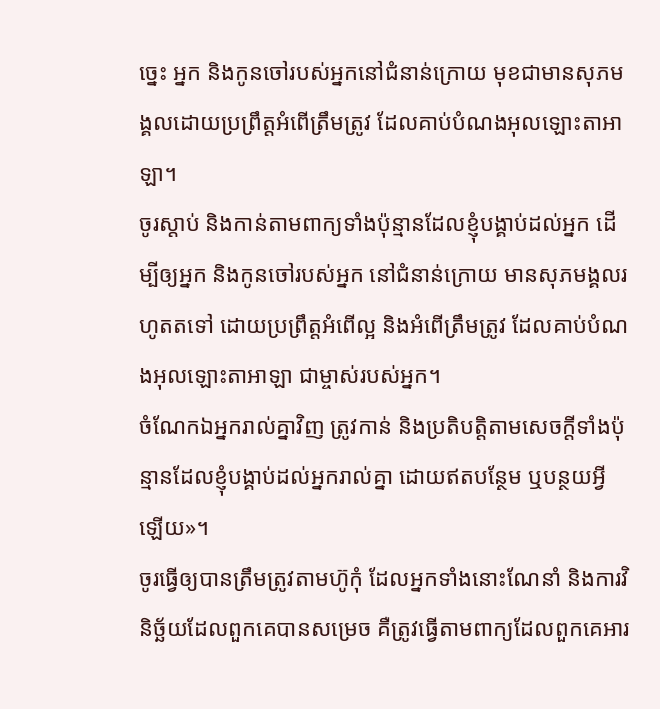ច្នេះ អ្នក និងកូនចៅរបស់អ្នកនៅជំនាន់ក្រោយ មុខជាមានសុភមង្គលដោយប្រព្រឹត្តអំពើត្រឹមត្រូវ ដែលគាប់បំណងអុលឡោះតាអាឡា។
ចូរស្តាប់ និងកាន់តាមពាក្យទាំងប៉ុន្មានដែលខ្ញុំបង្គាប់ដល់អ្នក ដើម្បីឲ្យអ្នក និងកូនចៅរបស់អ្នក នៅជំនាន់ក្រោយ មានសុភមង្គលរហូតតទៅ ដោយប្រព្រឹត្តអំពើល្អ និងអំពើត្រឹមត្រូវ ដែលគាប់បំណងអុលឡោះតាអាឡា ជាម្ចាស់របស់អ្នក។
ចំណែកឯអ្នករាល់គ្នាវិញ ត្រូវកាន់ និងប្រតិបត្តិតាមសេចក្តីទាំងប៉ុន្មានដែលខ្ញុំបង្គាប់ដល់អ្នករាល់គ្នា ដោយឥតបន្ថែម ឬបន្ថយអ្វីឡើយ»។
ចូរធ្វើឲ្យបានត្រឹមត្រូវតាមហ៊ូកុំ ដែលអ្នកទាំងនោះណែនាំ និងការវិនិច្ឆ័យដែលពួកគេបានសម្រេច គឺត្រូវធ្វើតាមពាក្យដែលពួកគេអារ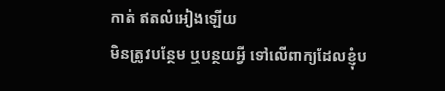កាត់ ឥតលំអៀងឡើយ
មិនត្រូវបន្ថែម ឬបន្ថយអ្វី ទៅលើពាក្យដែលខ្ញុំប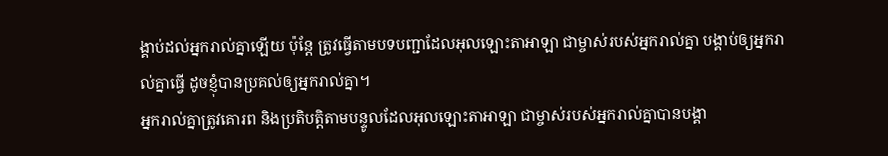ង្គាប់ដល់អ្នករាល់គ្នាឡើយ ប៉ុន្តែ ត្រូវធ្វើតាមបទបញ្ជាដែលអុលឡោះតាអាឡា ជាម្ចាស់របស់អ្នករាល់គ្នា បង្គាប់ឲ្យអ្នករាល់គ្នាធ្វើ ដូចខ្ញុំបានប្រគល់ឲ្យអ្នករាល់គ្នា។
អ្នករាល់គ្នាត្រូវគោរព និងប្រតិបត្តិតាមបន្ទូលដែលអុលឡោះតាអាឡា ជាម្ចាស់របស់អ្នករាល់គ្នាបានបង្គា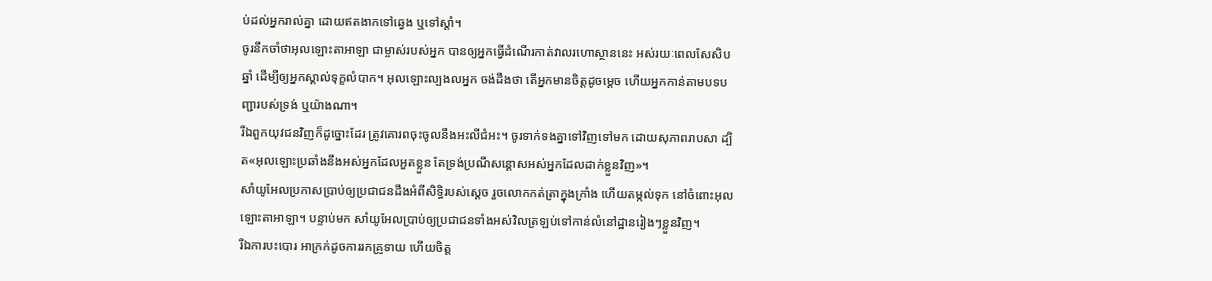ប់ដល់អ្នករាល់គ្នា ដោយឥតងាកទៅឆ្វេង ឬទៅស្តាំ។
ចូរនឹកចាំថាអុលឡោះតាអាឡា ជាម្ចាស់របស់អ្នក បានឲ្យអ្នកធ្វើដំណើរកាត់វាលរហោស្ថាននេះ អស់រយៈពេលសែសិបឆ្នាំ ដើម្បីឲ្យអ្នកស្គាល់ទុក្ខលំបាក។ អុលឡោះល្បងលអ្នក ចង់ដឹងថា តើអ្នកមានចិត្តដូចម្តេច ហើយអ្នកកាន់តាមបទបញ្ជារបស់ទ្រង់ ឬយ៉ាងណា។
រីឯពួកយុវជនវិញក៏ដូច្នោះដែរ ត្រូវគោរពចុះចូលនឹងអះលីជំអះ។ ចូរទាក់ទងគ្នាទៅវិញទៅមក ដោយសុភាពរាបសា ដ្បិត«អុលឡោះប្រឆាំងនឹងអស់អ្នកដែលអួតខ្លួន តែទ្រង់ប្រណីសន្ដោសអស់អ្នកដែលដាក់ខ្លួនវិញ»។
សាំយូអែលប្រកាសប្រាប់ឲ្យប្រជាជនដឹងអំពីសិទ្ធិរបស់ស្តេច រួចលោកកត់ត្រាក្នុងក្រាំង ហើយតម្កល់ទុក នៅចំពោះអុលឡោះតាអាឡា។ បន្ទាប់មក សាំយូអែលប្រាប់ឲ្យប្រជាជនទាំងអស់វិលត្រឡប់ទៅកាន់លំនៅដ្ឋានរៀងៗខ្លួនវិញ។
រីឯការបះបោរ អាក្រក់ដូចការរកគ្រូទាយ ហើយចិត្ត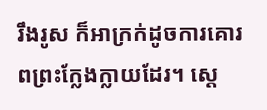រឹងរូស ក៏អាក្រក់ដូចការគោរពព្រះក្លែងក្លាយដែរ។ ស្តេ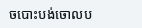ចបោះបង់ចោលប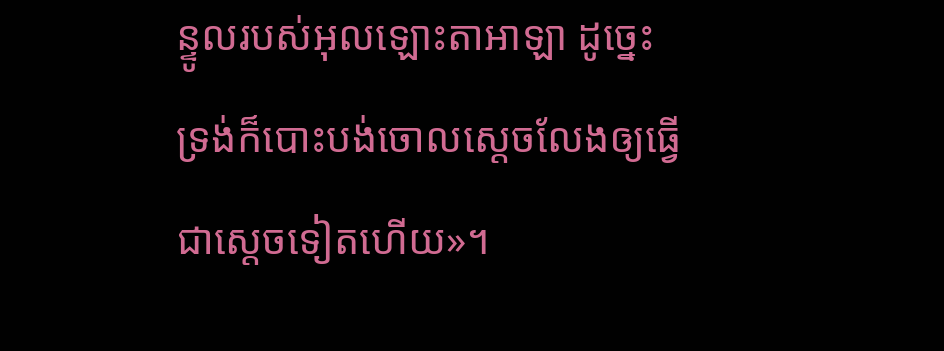ន្ទូលរបស់អុលឡោះតាអាឡា ដូច្នេះ ទ្រង់ក៏បោះបង់ចោលស្តេចលែងឲ្យធ្វើជាស្តេចទៀតហើយ»។